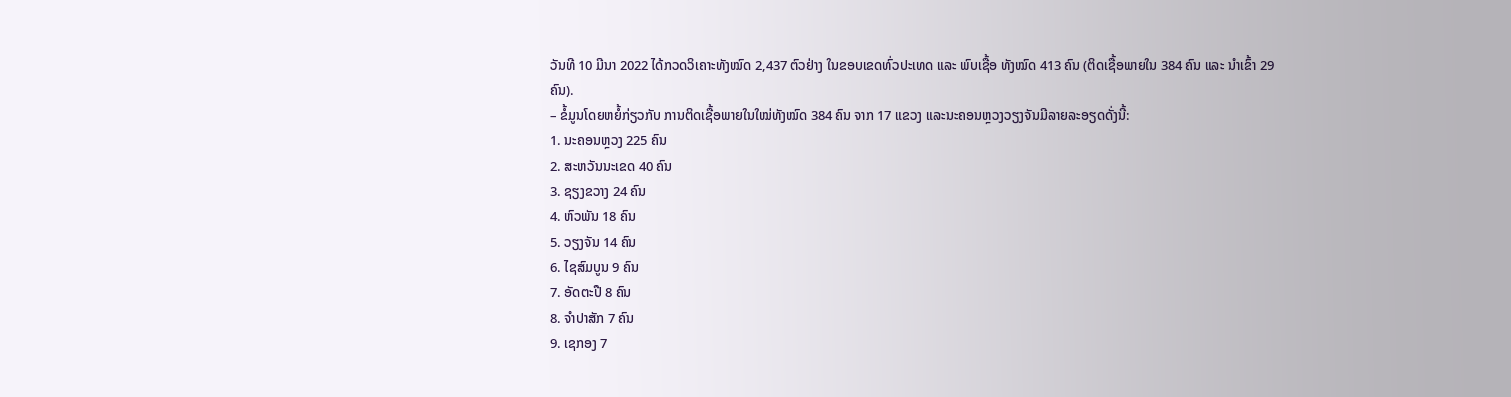ວັນທີ 10 ມີນາ 2022 ໄດ້ກວດວິເຄາະທັງໝົດ 2,437 ຕົວຢ່າງ ໃນຂອບເຂດທົ່ວປະເທດ ແລະ ພົບເຊື້ອ ທັງໝົດ 413 ຄົນ (ຕິດເຊື້ອພາຍໃນ 384 ຄົນ ແລະ ນໍາເຂົ້າ 29 ຄົນ).
– ຂໍ້ມູນໂດຍຫຍໍ້ກ່ຽວກັບ ການຕິດເຊື້ອພາຍໃນໃໝ່ທັງໝົດ 384 ຄົນ ຈາກ 17 ແຂວງ ແລະນະຄອນຫຼວງວຽງຈັນມີລາຍລະອຽດດັ່ງນີ້:
1. ນະຄອນຫຼວງ 225 ຄົນ
2. ສະຫວັນນະເຂດ 40 ຄົນ
3. ຊຽງຂວາງ 24 ຄົນ
4. ຫົວພັນ 18 ຄົນ
5. ວຽງຈັນ 14 ຄົນ
6. ໄຊສົມບູນ 9 ຄົນ
7. ອັດຕະປື 8 ຄົນ
8. ຈຳປາສັກ 7 ຄົນ
9. ເຊກອງ 7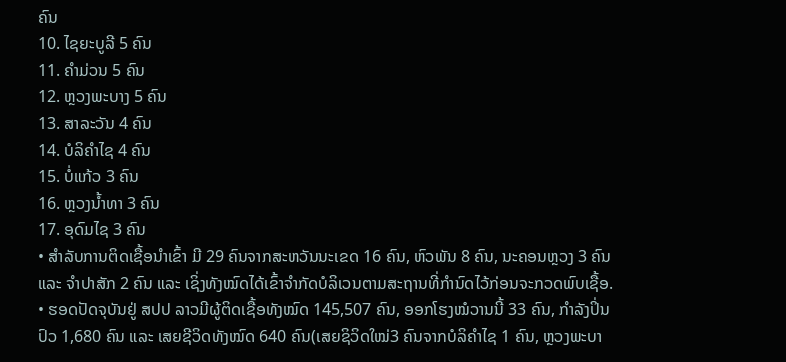ຄົນ
10. ໄຊຍະບູລີ 5 ຄົນ
11. ຄຳມ່ວນ 5 ຄົນ
12. ຫຼວງພະບາງ 5 ຄົນ
13. ສາລະວັນ 4 ຄົນ
14. ບໍລິຄຳໄຊ 4 ຄົນ
15. ບໍ່ແກ້ວ 3 ຄົນ
16. ຫຼວງນ້ຳທາ 3 ຄົນ
17. ອຸດົມໄຊ 3 ຄົນ
• ສໍາລັບການຕິດເຊື້ອນໍາເຂົ້າ ມີ 29 ຄົນຈາກສະຫວັນນະເຂດ 16 ຄົນ, ຫົວພັນ 8 ຄົນ, ນະຄອນຫຼວງ 3 ຄົນ ແລະ ຈຳປາສັກ 2 ຄົນ ແລະ ເຊິ່ງທັງໝົດໄດ້ເຂົ້າຈຳກັດບໍລິເວນຕາມສະຖານທີ່ກຳນົດໄວ້ກ່ອນຈະກວດພົບເຊື້ອ.
• ຮອດປັດຈຸບັນຢູ່ ສປປ ລາວມີຜູ້ຕິດເຊື້ອທັງໝົດ 145,507 ຄົນ, ອອກໂຮງໝໍວານນີ້ 33 ຄົນ, ກຳລັງປິ່ນປົວ 1,680 ຄົນ ແລະ ເສຍຊີວິດທັງໝົດ 640 ຄົນ(ເສຍຊິວິດໃໝ່3 ຄົນຈາກບໍລິຄຳໄຊ 1 ຄົນ, ຫຼວງພະບາ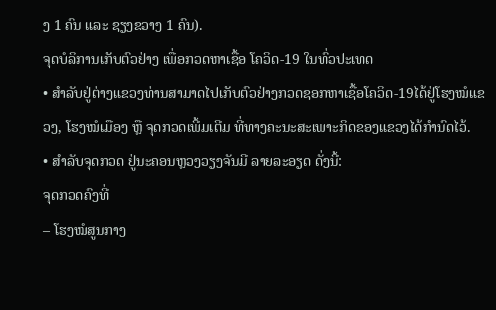ງ 1 ຄົນ ແລະ ຊຽງຂວາງ 1 ຄົນ).
ຈຸດບໍລິການເກັບຕົວຢ່າງ ເພື່ອກວດຫາເຊື້ອ ໂຄວິດ-19 ໃນທົ່ວປະເທດ
• ສໍາລັບຢູ່ຕ່າງແຂວງທ່ານສາມາດໄປເກັບຕົວຢ່າງກວດຊອກຫາເຊື້ອໂຄວິດ-19ໄດ້ຢູ່ໂຮງໝໍແຂວງ, ໂຮງໝໍເມືອງ ຫຼື ຈຸດກວດເພີ້ມເຕີມ ທີ່ທາງຄະນະສະເພາະກິດຂອງແຂວງໄດ້ກຳນົດໄວ້.
• ສໍາລັບຈຸດກວດ ຢູ່ນະຄອນຫຼວງວຽງຈັນມີ ລາຍລະອຽດ ດັ່ງນີ້:
ຈຸດກວດຄົງທີ່
– ໂຮງໝໍສູນກາງ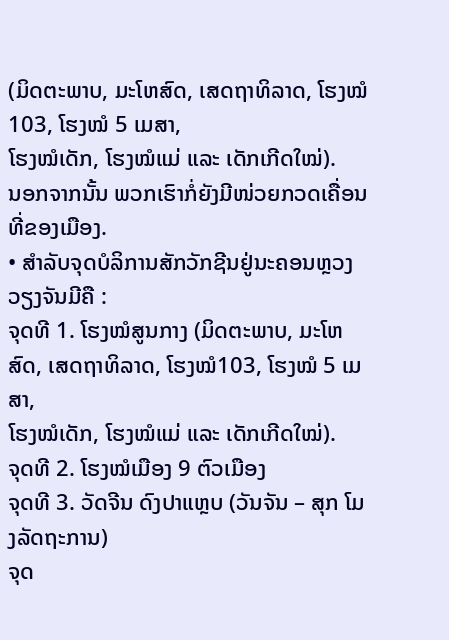(ມິດຕະພາບ, ມະໂຫສົດ, ເສດຖາທິລາດ, ໂຮງໝໍ103, ໂຮງໝໍ 5 ເມສາ,
ໂຮງໝໍເດັກ, ໂຮງໝໍແມ່ ແລະ ເດັກເກີດໃໝ່).
ນອກຈາກນັ້ນ ພວກເຮົາກໍ່ຍັງມີໜ່ວຍກວດເຄື່ອນທີ່ຂອງເມືອງ.
• ສໍາລັບຈຸດບໍລິການສັກວັກຊີນຢູ່ນະຄອນຫຼວງວຽງຈັນມີຄື :
ຈຸດທີ 1. ໂຮງໝໍສູນກາງ (ມິດຕະພາບ, ມະໂຫສົດ, ເສດຖາທິລາດ, ໂຮງໝໍ103, ໂຮງໝໍ 5 ເມສາ,
ໂຮງໝໍເດັກ, ໂຮງໝໍແມ່ ແລະ ເດັກເກີດໃໝ່).
ຈຸດທີ 2. ໂຮງໝໍເມືອງ 9 ຕົວເມືອງ
ຈຸດທີ 3. ວັດຈີນ ດົງປາແຫຼບ (ວັນຈັນ – ສຸກ ໂມງລັດຖະການ)
ຈຸດ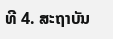ທີ 4. ສະຖາບັນ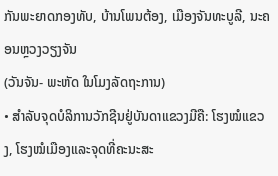ກັນພະຍາດກອງທັບ, ບ້ານໂພນຕ້ອງ, ເມືອງຈັນທະບູລີ, ນະຄອນຫຼວງວຽງຈັນ
(ວັນຈັນ- ພະຫັດ ໃນໂມງລັດຖະການ)
• ສຳລັບຈຸດບໍລິການວັກຊີນຢູ່ບັນດາແຂວງມີຄື: ໂຮງໝໍແຂວງ, ໂຮງໝໍເມືອງແລະຈຸດທີ່ຄະນະສະ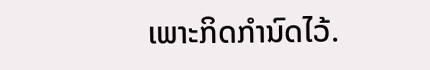ເພາະກິດກໍານົດໄວ້.